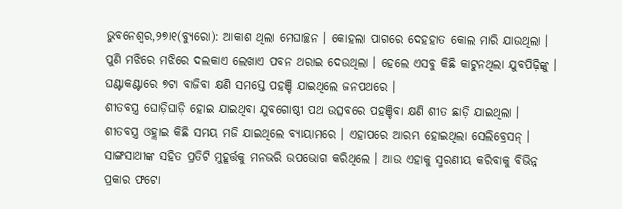ଭୁବନେଶ୍ୱର,୨୭ା୧(ବ୍ୟୁରୋ): ଆକାଶ ଥିଲା ମେଘାଚ୍ଛନ । କୋହଲା ପାଗରେ ଦେହହାତ କୋଲ ମାରି ଯାଉଥିଲା । ପୁଣି ମଝିରେ ମଝିରେ ଦଲକାଏ ଲେଖାଏ ପବନ ଥରାଇ ଦେଉଥିଲା । ହେଲେ ଏସବୁ କିଛି କାଟୁନଥିଲା ଯୁବପିଢ଼ିଙ୍କୁ । ଘଣ୍ଟାକଣ୍ଟାରେ ୭ଟା ବାଜିବା କ୍ଷଣି ସମସ୍ତେ ପହଞ୍ଚି ଯାଇଥିଲେ ଜନପଥରେ ।
ଶୀତବସ୍ତ୍ର ଘୋଡ଼ିଘାଡ଼ି ହୋଇ ଯାଇଥିବା ଯୁବଗୋଷ୍ଠୀ ପଥ ଉତ୍ସବରେ ପହଞ୍ଚିବା କ୍ଷଣି ଶୀତ ଛାଡ଼ି ଯାଇଥିଲା । ଶୀତବସ୍ତ୍ର ଓହ୍ଲାଇ କିଛି ସମୟ ମଜି ଯାଇଥିଲେ ବ୍ୟାୟାମରେ । ଏହାପରେ ଆରମ୍ଭ ହୋଇଥିଲା ସେଲିବ୍ରେସନ୍ । ସାଙ୍ଗସାଥୀଙ୍କ ସହିତ ପ୍ରତିଟି ମୁହୂର୍ତ୍ତକୁ ମନଭରି ଉପଭୋଗ କରିଥିଲେ । ଆଉ ଏହାକୁ ସ୍ମରଣୀୟ କରିବାକୁ ବିଭିନ୍ନ ପ୍ରକାର ଫଟୋ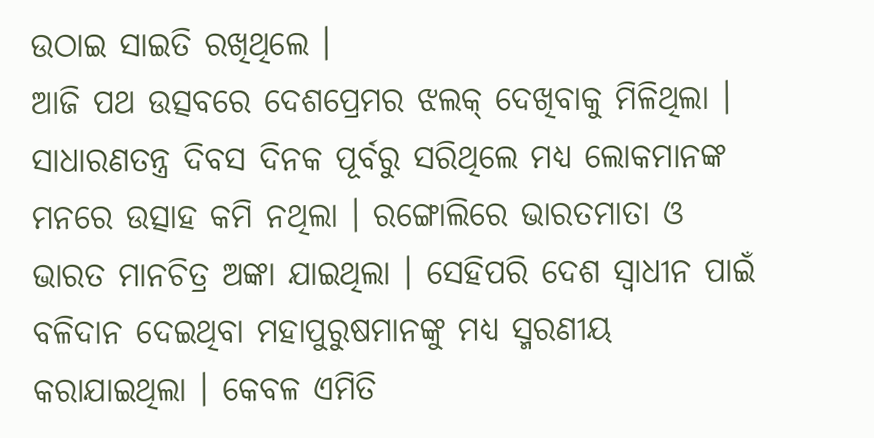ଉଠାଇ ସାଇତି ରଖିଥିଲେ ।
ଆଜି ପଥ ଉତ୍ସବରେ ଦେଶପ୍ରେମର ଝଲକ୍ ଦେଖିବାକୁ ମିଳିଥିଲା । ସାଧାରଣତନ୍ତ୍ର ଦିବସ ଦିନକ ପୂର୍ବରୁ ସରିଥିଲେ ମଧ୍ୟ ଲୋକମାନଙ୍କ ମନରେ ଉତ୍ସାହ କମି ନଥିଲା । ରଙ୍ଗୋଲିରେ ଭାରତମାତା ଓ ଭାରତ ମାନଚିତ୍ର ଅଙ୍କା ଯାଇଥିଲା । ସେହିପରି ଦେଶ ସ୍ୱାଧୀନ ପାଇଁ ବଳିଦାନ ଦେଇଥିବା ମହାପୁରୁଷମାନଙ୍କୁ ମଧ୍ୟ ସ୍ମରଣୀୟ କରାଯାଇଥିଲା । କେବଳ ଏମିତି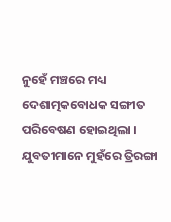ନୁହେଁ ମଞ୍ଚରେ ମଧ୍ୟ ଦେଶାତ୍ମକବୋଧକ ସଙ୍ଗୀତ ପରିବେଷଣ ହୋଇଥିଲା । ଯୁବତୀମାନେ ମୁହଁରେ ତ୍ରିରଙ୍ଗା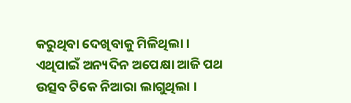କରୁଥିବା ଦେଖିବାକୁ ମିଳିଥିଲା । ଏଥିପାଇଁ ଅନ୍ୟଦିନ ଅପେକ୍ଷା ଆଜି ପଥ ଉତ୍ସବ ଟିକେ ନିଆରା ଲାଗୁଥିଲା ।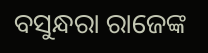ବସୁନ୍ଧରା ରାଜେଙ୍କ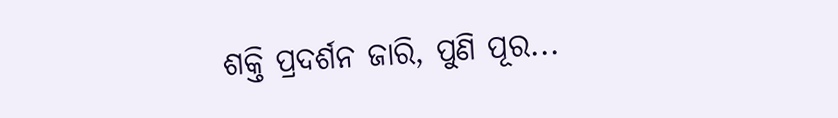ଶକ୍ତି ପ୍ରଦର୍ଶନ ଜାରି, ପୁଣି ପୂର...